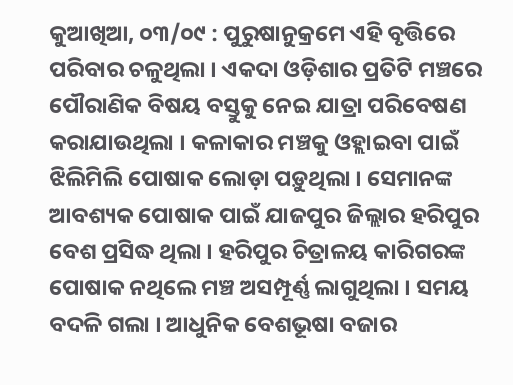କୁଆଖିଆ, ୦୩/୦୯ : ପୁରୁଷାନୁକ୍ରମେ ଏହି ବୃତ୍ତିରେ ପରିବାର ଚଳୁଥିଲା । ଏକଦା ଓଡ଼ିଶାର ପ୍ରତିଟି ମଞ୍ଚରେ ପୌରାଣିକ ବିଷୟ ବସ୍ତୁକୁ ନେଇ ଯାତ୍ରା ପରିବେଷଣ କରାଯାଉଥିଲା । କଳାକାର ମଞ୍ଚକୁ ଓହ୍ଲାଇବା ପାଇଁ ଝିଲିମିଲି ପୋଷାକ ଲୋଡ଼ା ପଡ଼ୁଥିଲା । ସେମାନଙ୍କ ଆବଶ୍ୟକ ପୋଷାକ ପାଇଁ ଯାଜପୁର ଜିଲ୍ଲାର ହରିପୁର ବେଶ ପ୍ରସିଦ୍ଧ ଥିଲା । ହରିପୁର ଚିତ୍ରାଳୟ କାରିଗରଙ୍କ ପୋଷାକ ନଥିଲେ ମଞ୍ଚ ଅସମ୍ପୂର୍ଣ୍ଣ ଲାଗୁଥିଲା । ସମୟ ବଦଳି ଗଲା । ଆଧୁନିକ ବେଶଭୂଷା ବଜାର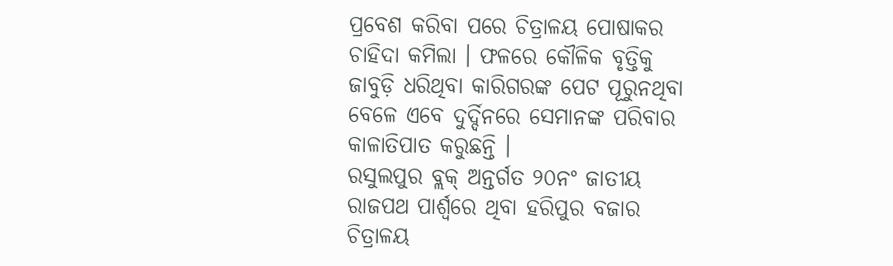ପ୍ରବେଶ କରିବା ପରେ ଚିତ୍ରାଳୟ ପୋଷାକର ଚାହିଦା କମିଲା । ଫଳରେ କୌଳିକ ବୃତ୍ତିକୁ ଜାବୁଡ଼ି ଧରିଥିବା କାରିଗରଙ୍କ ପେଟ ପୂରୁନଥିବା ବେଳେ ଏବେ ଦୁର୍ଦ୍ଦିନରେ ସେମାନଙ୍କ ପରିବାର କାଳାତିପାତ କରୁଛନ୍ତି ।
ରସୁଲପୁର ବ୍ଲକ୍ ଅନ୍ତର୍ଗତ ୨୦ନଂ ଜାତୀୟ ରାଜପଥ ପାର୍ଶ୍ୱରେ ଥିବା ହରିପୁର ବଜାର ଚିତ୍ରାଳୟ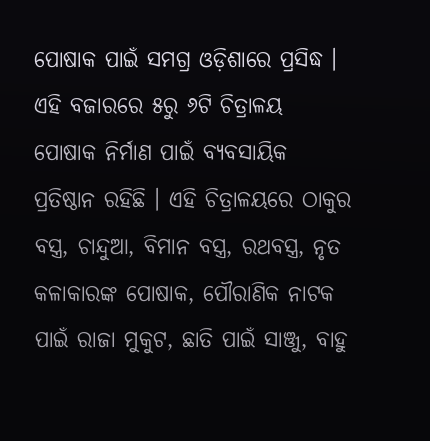ପୋଷାକ ପାଇଁ ସମଗ୍ର ଓଡ଼ିଶାରେ ପ୍ରସିଦ୍ଧ । ଏହି ବଜାରରେ ୫ରୁ ୬ଟି ଚିତ୍ରାଳୟ ପୋଷାକ ନିର୍ମାଣ ପାଇଁ ବ୍ୟବସାୟିକ ପ୍ରତିଷ୍ଠାନ ରହିଛି । ଏହି ଚିତ୍ରାଳୟରେ ଠାକୁର ବସ୍ତ୍ର, ଚାନ୍ଦୁଆ, ବିମାନ ବସ୍ତ୍ର, ରଥବସ୍ତ୍ର, ନୃତ କଳାକାରଙ୍କ ପୋଷାକ, ପୌରାଣିକ ନାଟକ ପାଇଁ ରାଜା ମୁକୁଟ, ଛାତି ପାଇଁ ସାଞ୍ଜୁ, ବାହୁ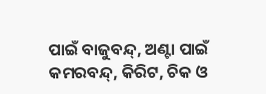ପାଇଁ ବାଜୁବନ୍ଦ୍, ଅଣ୍ଟା ପାଇଁ କମରବନ୍ଦ୍, କିରିଟ, ଚିକ ଓ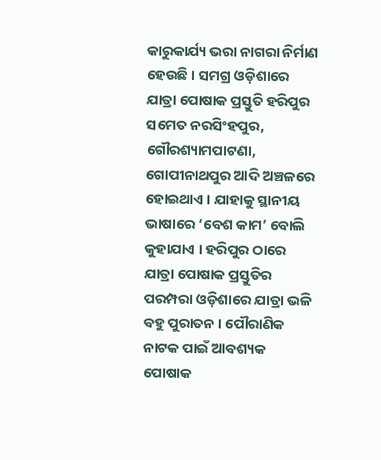କାରୁକାର୍ଯ୍ୟ ଭରା ନାଗରା ନିର୍ମାଣ ହେଉଛି । ସମଗ୍ର ଓଡ଼ିଶାରେ ଯାତ୍ରା ପୋଷାକ ପ୍ରସ୍ତୁତି ହରିପୁର ସମେତ ନରସିଂହପୁର, ଗୌରଶ୍ୟାମପାଟଣା, ଗୋପୀନାଥପୁର ଆଦି ଅଞ୍ଚଳରେ ହୋଇଥାଏ । ଯାହାକୁ ସ୍ଥାନୀୟ ଭାଷାରେ ‘ବେଶ କାମ’ ବୋଲି କୁହାଯାଏ । ହରିପୁର ଠାରେ ଯାତ୍ରା ପୋଷାକ ପ୍ରସ୍ତୁତିର ପରମ୍ପରା ଓଡ଼ିଶାରେ ଯାତ୍ରା ଭଳି ବହୁ ପୁରାତନ । ପୌରାଣିକ ନାଟକ ପାଇଁ ଆବଶ୍ୟକ ପୋଷାକ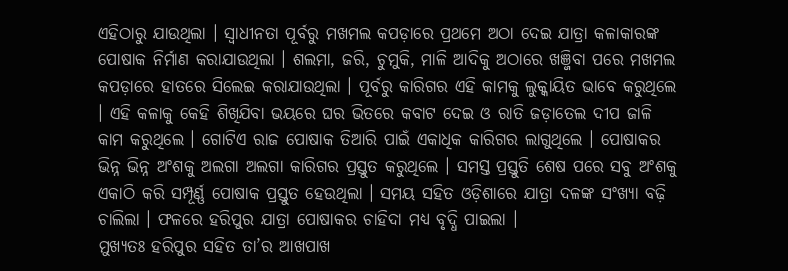ଏହିଠାରୁ ଯାଉଥିଲା । ସ୍ୱାଧୀନତା ପୂର୍ବରୁ ମଖମଲ କପଡ଼ାରେ ପ୍ରଥମେ ଅଠା ଦେଇ ଯାତ୍ରା କଳାକାରଙ୍କ ପୋଷାକ ନିର୍ମାଣ କରାଯାଉଥିଲା । ଶଲମା, ଜରି, ଚୁମୁକି, ମାଳି ଆଦିକୁ ଅଠାରେ ଖଞ୍ଜିବା ପରେ ମଖମଲ କପଡ଼ାରେ ହାତରେ ସିଲେଇ କରାଯାଉଥିଲା । ପୂର୍ବରୁ କାରିଗର ଏହି କାମକୁ ଲୁକ୍କାୟିତ ଭାବେ କରୁଥିଲେ । ଏହି କଳାକୁ କେହି ଶିଖିଯିବା ଭୟରେ ଘର ଭିତରେ କବାଟ ଦେଇ ଓ ରାତି ଜଡ଼ାତେଲ ଦୀପ ଜାଳି କାମ କରୁଥିଲେ । ଗୋଟିଏ ରାଜ ପୋଷାକ ତିଆରି ପାଇଁ ଏକାଧିକ କାରିଗର ଲାଗୁଥିଲେ । ପୋଷାକର ଭିନ୍ନ ଭିନ୍ନ ଅଂଶକୁ ଅଲଗା ଅଲଗା କାରିଗର ପ୍ରସ୍ତୁତ କରୁଥିଲେ । ସମସ୍ତ ପ୍ରସ୍ତୁତି ଶେଷ ପରେ ସବୁ ଅଂଶକୁ ଏକାଠି କରି ସମ୍ପୂର୍ଣ୍ଣ ପୋଷାକ ପ୍ରସ୍ତୁତ ହେଉଥିଲା । ସମୟ ସହିତ ଓଡ଼ିଶାରେ ଯାତ୍ରା ଦଳଙ୍କ ସଂଖ୍ୟା ବଢ଼ି ଚାଲିଲା । ଫଳରେ ହରିପୁର ଯାତ୍ରା ପୋଷାକର ଚାହିଦା ମଧ୍ୟ ବୃଦ୍ଧି ପାଇଲା ।
ମୁଖ୍ୟତଃ ହରିପୁର ସହିତ ତା’ର ଆଖପାଖ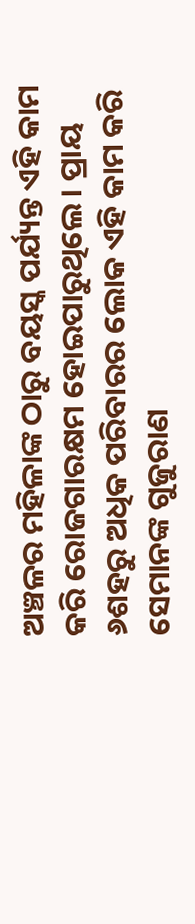ଅଞ୍ଚଳର ମହିଳାଙ୍କ ଠାରୁ ବୟସ୍କ ପର୍ଯ୍ୟନ୍ତ ଏହି କାମ କରି ରୋଜଗାରକ୍ଷମ ହୋଇପାରୁଥିଲେ । ପ୍ରାୟ ୬ଶହରୁ ଅଧିକ ପରିବାରର ଲୋକ ଏହି କାମ କରି ସେମାନଙ୍କ ଗୁଜୁରାଣ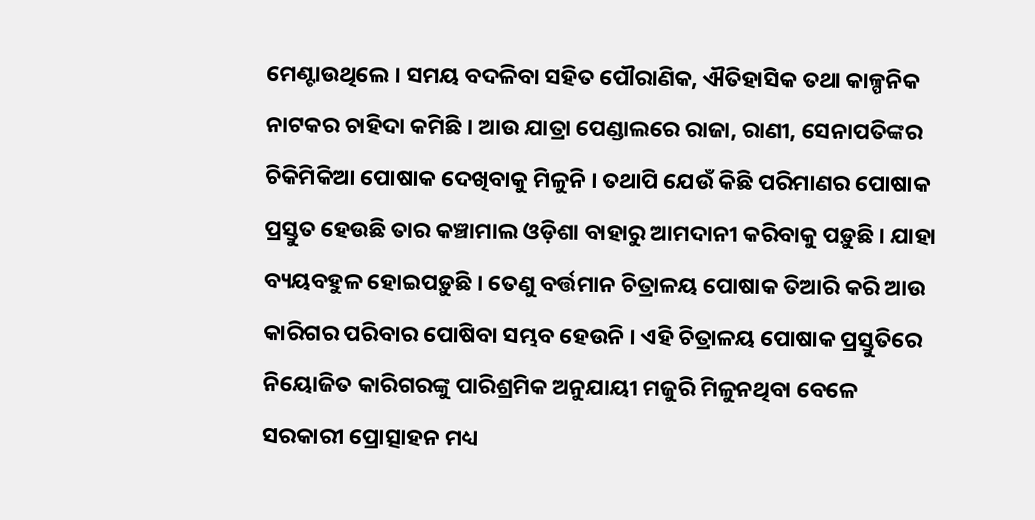ମେଣ୍ଟାଉଥିଲେ । ସମୟ ବଦଳିବା ସହିତ ପୌରାଣିକ, ଐତିହାସିକ ତଥା କାଳ୍ପନିକ ନାଟକର ଚାହିଦା କମିଛି । ଆଉ ଯାତ୍ରା ପେଣ୍ଡାଲରେ ରାଜା, ରାଣୀ, ସେନାପତିଙ୍କର ଚିକିମିକିଆ ପୋଷାକ ଦେଖିବାକୁ ମିଳୁନି । ତଥାପି ଯେଉଁ କିଛି ପରିମାଣର ପୋଷାକ ପ୍ରସ୍ତୁତ ହେଉଛି ତାର କଞ୍ଚାମାଲ ଓଡ଼ିଶା ବାହାରୁ ଆମଦାନୀ କରିବାକୁ ପଡ଼ୁଛି । ଯାହା ବ୍ୟୟବହୁଳ ହୋଇପଡ଼ୁଛି । ତେଣୁ ବର୍ତ୍ତମାନ ଚିତ୍ରାଳୟ ପୋଷାକ ତିଆରି କରି ଆଉ କାରିଗର ପରିବାର ପୋଷିବା ସମ୍ଭବ ହେଉନି । ଏହି ଚିତ୍ରାଳୟ ପୋଷାକ ପ୍ରସ୍ତୁତିରେ ନିୟୋଜିତ କାରିଗରଙ୍କୁ ପାରିଶ୍ରମିକ ଅନୁଯାୟୀ ମଜୁରି ମିଳୁନଥିବା ବେଳେ ସରକାରୀ ପ୍ରୋତ୍ସାହନ ମଧ୍ୟ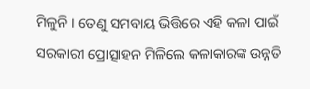ମିଳୁନି । ତେଣୁ ସମବାୟ ଭିତ୍ତିରେ ଏହି କଳା ପାଇଁ ସରକାରୀ ପ୍ରୋତ୍ସାହନ ମିଳିଲେ କଳାକାରଙ୍କ ଉନ୍ନତି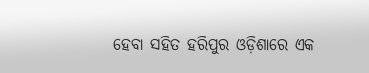ହେବା ସହିତ ହରିପୁର ଓଡ଼ିଶାରେ ଏକ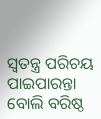ସ୍ୱତନ୍ତ୍ର ପରିଚୟ ପାଇପାରନ୍ତା ବୋଲି ବରିଷ୍ଠ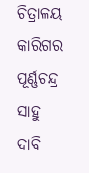ଚିତ୍ରାଳୟ କାରିଗର ପୂର୍ଣ୍ଣଚନ୍ଦ୍ର ସାହୁ ଦାବି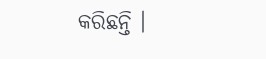କରିଛନ୍ତି ।